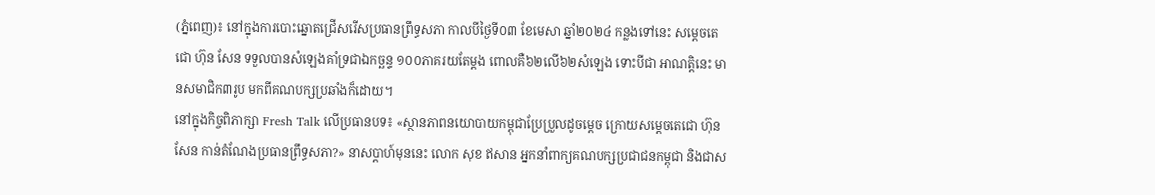(ភ្នំពេញ)៖ នៅក្នុងការបោះឆ្នោតជ្រើសរើសប្រធានព្រឹទ្ធសភា កាលបីថ្ងៃទី០៣ ខែមេសា ឆ្នាំ២០២៤ កន្លងទៅនេះ សម្តេចតេជោ ហ៊ុន សែន ទទួលបានសំឡេងគាំទ្រជាឯកច្ឆន្ទ ១០០ភាគរយតែម្តង ពោលគឺ៦២លើ៦២សំឡេង ទោះបីជា អាណត្តិនេះ មានសមាជិក៣រូប មកពីគណបក្សប្រឆាំងក៏ដោយ។
នៅក្នុងកិច្ចពិភាក្សា Fresh Talk លើប្រធានបទ៖ «ស្ថានភាពនយោបាយកម្ពុជាប្រែប្រួលដូចម្តេច ក្រោយសម្តេចតេជោ ហ៊ុន សែន កាន់តំណែងប្រធានព្រឹទ្ធសភា?» នាសប្តាហ៍មុននេះ លោក សុខ ឥសាន អ្នកនាំពាក្យគណបក្សប្រជាជនកម្ពុជា និងជាស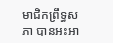មាជិកព្រឹទ្ធសភា បានអះអា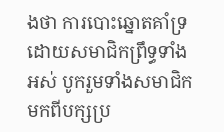ងថា ការបោះឆ្នោតគាំទ្រដោយសមាជិកព្រឹទ្ធទាំងអស់ បូករួមទាំងសមាជិកមកពីបក្សប្រ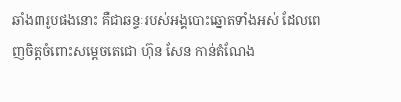ឆាំង៣រូបផងនោះ គឺជាឆន្ទៈរបស់អង្គបោះឆ្នោតទាំងអស់ ដែលពេញចិត្តចំពោះសម្តេចតេជោ ហ៊ុន សែន កាន់តំណែង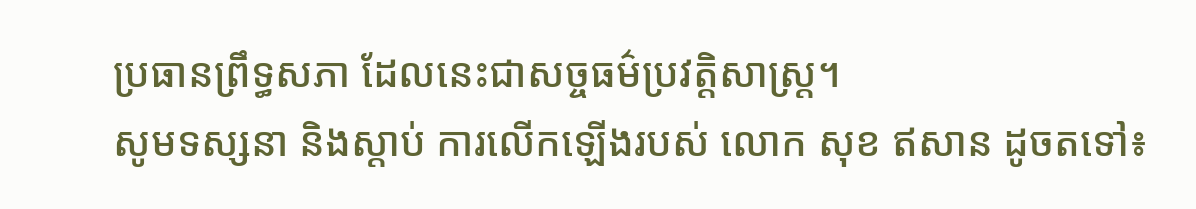ប្រធានព្រឹទ្ធសភា ដែលនេះជាសច្ចធម៌ប្រវត្តិសាស្ត្រ។
សូមទស្សនា និងស្តាប់ ការលើកឡើងរបស់ លោក សុខ ឥសាន ដូចតទៅ៖